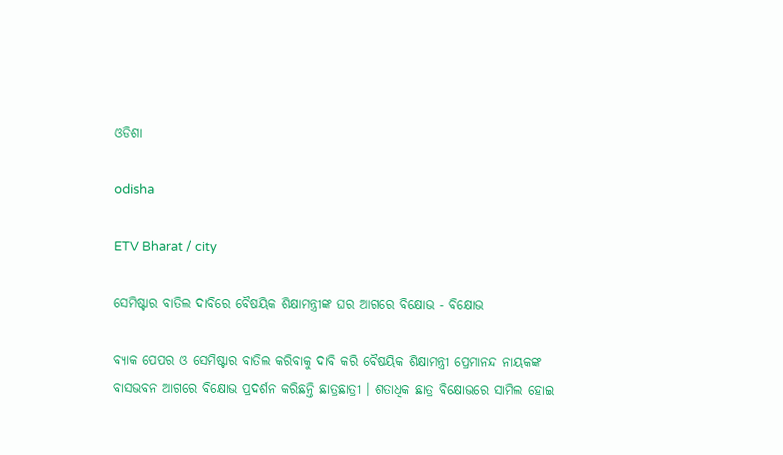ଓଡିଶା

odisha

ETV Bharat / city

ସେମିଷ୍ଟାର ବାତିଲ ଦାବିରେ ବୈଷୟିକ ଶିକ୍ଷାମନ୍ତ୍ରୀଙ୍କ ଘର ଆଗରେ ବିକ୍ଷୋଭ - ବିକ୍ଷୋଭ

ବ୍ୟାକ ପେପର ଓ ସେମିଷ୍ଟାର ବାତିଲ କରିବାକୁ ଦାବି କରି ବୈଷୟିକ ଶିକ୍ଷାମନ୍ତ୍ରୀ ପ୍ରେମାନନ୍ଦ ନାୟକଙ୍କ ବାସଭବନ ଆଗରେ ବିକ୍ଷୋଭ ପ୍ରଦର୍ଶନ କରିଛନ୍ତି ଛାତ୍ରଛାତ୍ରୀ । ଶତାଧିକ ଛାତ୍ର ବିକ୍ଷୋଭରେ ସାମିଲ ହୋଇ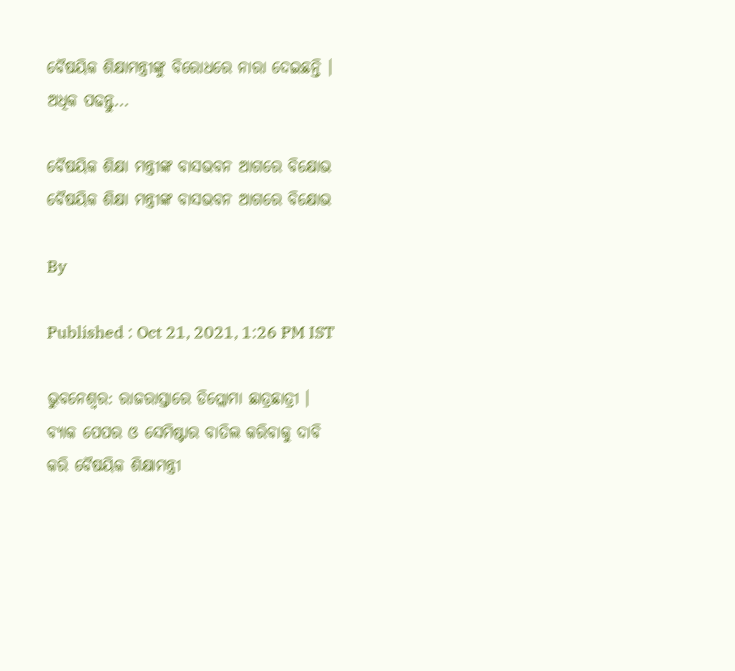ବୈଷୟିକ ଶିକ୍ଷାମନ୍ତ୍ରୀଙ୍କୁ ବିରୋଧରେ ନାରା ଦେଇଛନ୍ତି । ଅଧିକ ପଢନ୍ତୁ...

ବୈଷୟିକ ଶିକ୍ଷା ମନ୍ତ୍ରୀଙ୍କ ବାସଭବନ ଆଗରେ ବିକ୍ଷୋଭ
ବୈଷୟିକ ଶିକ୍ଷା ମନ୍ତ୍ରୀଙ୍କ ବାସଭବନ ଆଗରେ ବିକ୍ଷୋଭ

By

Published : Oct 21, 2021, 1:26 PM IST

ଭୁବନେଶ୍ବର: ରାଜରାସ୍ତାରେ ଡିପ୍ଲୋମା ଛାତ୍ରଛାତ୍ରୀ । ବ୍ୟାକ ପେପର ଓ ସେମିଷ୍ଟାର ବାତିଲ କରିବାକୁ ଦାବି କରି ବୈଷୟିକ ଶିକ୍ଷାମନ୍ତ୍ରୀ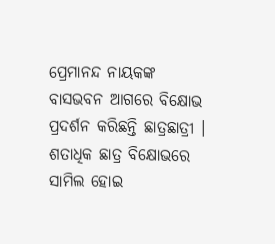ପ୍ରେମାନନ୍ଦ ନାୟକଙ୍କ ବାସଭବନ ଆଗରେ ବିକ୍ଷୋଭ ପ୍ରଦର୍ଶନ କରିଛନ୍ତି ଛାତ୍ରଛାତ୍ରୀ । ଶତାଧିକ ଛାତ୍ର ବିକ୍ଷୋଭରେ ସାମିଲ ହୋଇ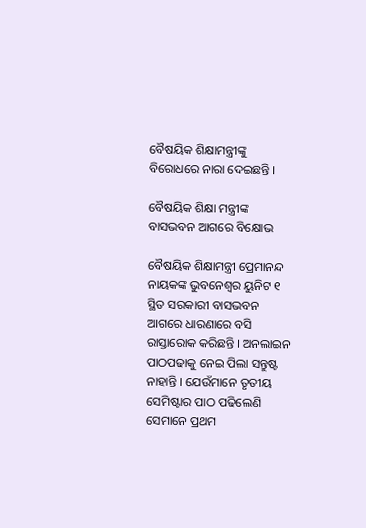ବୈଷୟିକ ଶିକ୍ଷାମନ୍ତ୍ରୀଙ୍କୁ ବିରୋଧରେ ନାରା ଦେଇଛନ୍ତି ।

ବୈଷୟିକ ଶିକ୍ଷା ମନ୍ତ୍ରୀଙ୍କ ବାସଭବନ ଆଗରେ ବିକ୍ଷୋଭ

ବୈଷୟିକ ଶିକ୍ଷାମନ୍ତ୍ରୀ ପ୍ରେମାନନ୍ଦ ନାୟକଙ୍କ ଭୁବନେଶ୍ବର ୟୁନିଟ ୧ ସ୍ଥିତ ସରକାରୀ ବାସଭବନ ଆଗରେ ଧାରଣାରେ ବସି ରାସ୍ତାରୋକ କରିଛନ୍ତି । ଅନଲାଇନ ପାଠପଢାକୁ ନେଇ ପିଲା ସନ୍ତୁଷ୍ଟ ନାହାନ୍ତି । ଯେଉଁମାନେ ତୃତୀୟ ସେମିଷ୍ଟାର ପାଠ ପଢିଲେଣି ସେମାନେ ପ୍ରଥମ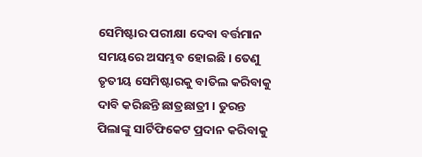ସେମିଷ୍ଟାର ପରୀକ୍ଷା ଦେବା ବର୍ତ୍ତମାନ ସମୟରେ ଅସମ୍ଭବ ହୋଇଛି । ତେଣୁ ତୃତୀୟ ସେମିଷ୍ଟାରକୁ ବାତିଲ କରିବାକୁ ଦାବି କରିଛନ୍ତି ଛାତ୍ରଛାତ୍ରୀ । ତୁରନ୍ତ ପିଲାଙ୍କୁ ସାର୍ଟିଫିକେଟ ପ୍ରଦାନ କରିବାକୁ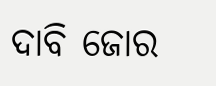ଦାବି ଜୋର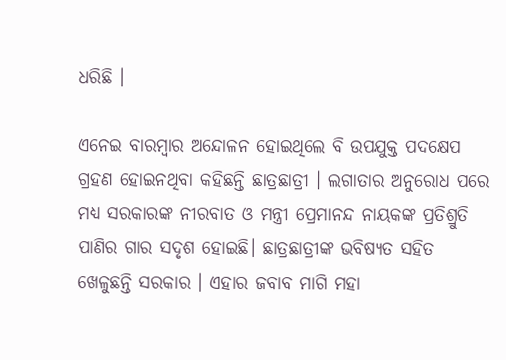ଧରିଛି ।

ଏନେଇ ବାରମ୍ବାର ଅନ୍ଦୋଳନ ହୋଇଥିଲେ ବି ଉପଯୁକ୍ତ ପଦକ୍ଷେପ ଗ୍ରହଣ ହୋଇନଥିବା କହିଛନ୍ତି ଛାତ୍ରଛାତ୍ରୀ । ଲଗାତାର ଅନୁରୋଧ ପରେ ମଧ୍ୟ ସରକାରଙ୍କ ନୀରବାତ ଓ ମନ୍ତ୍ରୀ ପ୍ରେମାନନ୍ଦ ନାୟକଙ୍କ ପ୍ରତିଶ୍ରୁତି ପାଣିର ଗାର ସଦୃଶ ହୋଇଛି। ଛାତ୍ରଛାତ୍ରୀଙ୍କ ଭବିଷ୍ୟତ ସହିତ ଖେଳୁଛନ୍ତି ସରକାର । ଏହାର ଜବାବ ମାଗି ମହା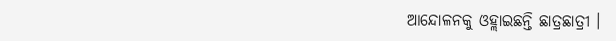ଆନ୍ଦୋଳନକୁ ଓହ୍ଲାଇଛନ୍ତି ଛାତ୍ରଛାତ୍ରୀ ।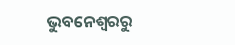ଭୁବନେଶ୍ବରରୁ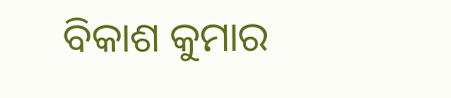ବିକାଶ କୁମାର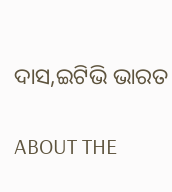ଦାସ,ଇଟିଭି ଭାରତ

ABOUT THE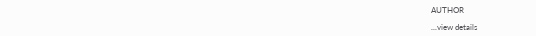AUTHOR

...view details